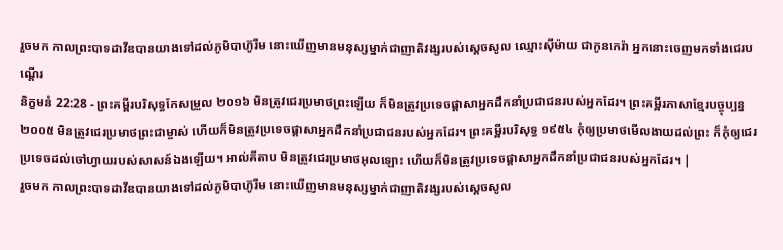រួចមក កាលព្រះបាទដាវីឌបានយាងទៅដល់ភូមិបាហ៊ូរីម នោះឃើញមានមនុស្សម្នាក់ជាញាតិវង្សរបស់ស្ដេចសូល ឈ្មោះស៊ីម៉ាយ ជាកូនកេរ៉ា អ្នកនោះចេញមកទាំងជេរបណ្តើរ
និក្ខមនំ 22:28 - ព្រះគម្ពីរបរិសុទ្ធកែសម្រួល ២០១៦ មិនត្រូវជេរប្រមាថព្រះឡើយ ក៏មិនត្រូវប្រទេចផ្ដាសាអ្នកដឹកនាំប្រជាជនរបស់អ្នកដែរ។ ព្រះគម្ពីរភាសាខ្មែរបច្ចុប្បន្ន ២០០៥ មិនត្រូវជេរប្រមាថព្រះជាម្ចាស់ ហើយក៏មិនត្រូវប្រទេចផ្ដាសាអ្នកដឹកនាំប្រជាជនរបស់អ្នកដែរ។ ព្រះគម្ពីរបរិសុទ្ធ ១៩៥៤ កុំឲ្យប្រមាថមើលងាយដល់ព្រះ ក៏កុំឲ្យជេរប្រទេចដល់ចៅហ្វាយរបស់សាសន៍ឯងឡើយ។ អាល់គីតាប មិនត្រូវជេរប្រមាថអុលឡោះ ហើយក៏មិនត្រូវប្រទេចផ្តាសាអ្នកដឹកនាំប្រជាជនរបស់អ្នកដែរ។ |
រួចមក កាលព្រះបាទដាវីឌបានយាងទៅដល់ភូមិបាហ៊ូរីម នោះឃើញមានមនុស្សម្នាក់ជាញាតិវង្សរបស់ស្ដេចសូល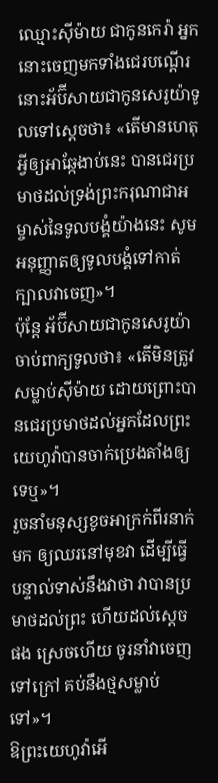ឈ្មោះស៊ីម៉ាយ ជាកូនកេរ៉ា អ្នកនោះចេញមកទាំងជេរបណ្តើរ
នោះអ័ប៊ីសាយជាកូនសេរូយ៉ាទូលទៅស្តេចថា៖ «តើមានហេតុអ្វីឲ្យអាឆ្កែងាប់នេះ បានជេរប្រមាថដល់ទ្រង់ព្រះករុណាជាអម្ចាស់នៃទូលបង្គំយ៉ាងនេះ សូមអនុញ្ញាតឲ្យទូលបង្គំទៅកាត់ក្បាលវាចេញ»។
ប៉ុន្តែ អ័ប៊ីសាយជាកូនសេរូយ៉ាចាប់ពាក្យទូលថា៖ «តើមិនត្រូវសម្លាប់ស៊ីម៉ាយ ដោយព្រោះបានជេរប្រមាថដល់អ្នកដែលព្រះយេហូវ៉ាបានចាក់ប្រេងតាំងឲ្យទេឬ»។
រួចនាំមនុស្សខូចអាក្រក់ពីរនាក់មក ឲ្យឈរនៅមុខវា ដើម្បីធ្វើបន្ទាល់ទាស់នឹងវាថា វាបានប្រមាថដល់ព្រះ ហើយដល់ស្តេចផង ស្រេចហើយ ចូរនាំវាចេញទៅក្រៅ គប់នឹងថ្មសម្លាប់ទៅ»។
ឱព្រះយេហូវ៉ាអើ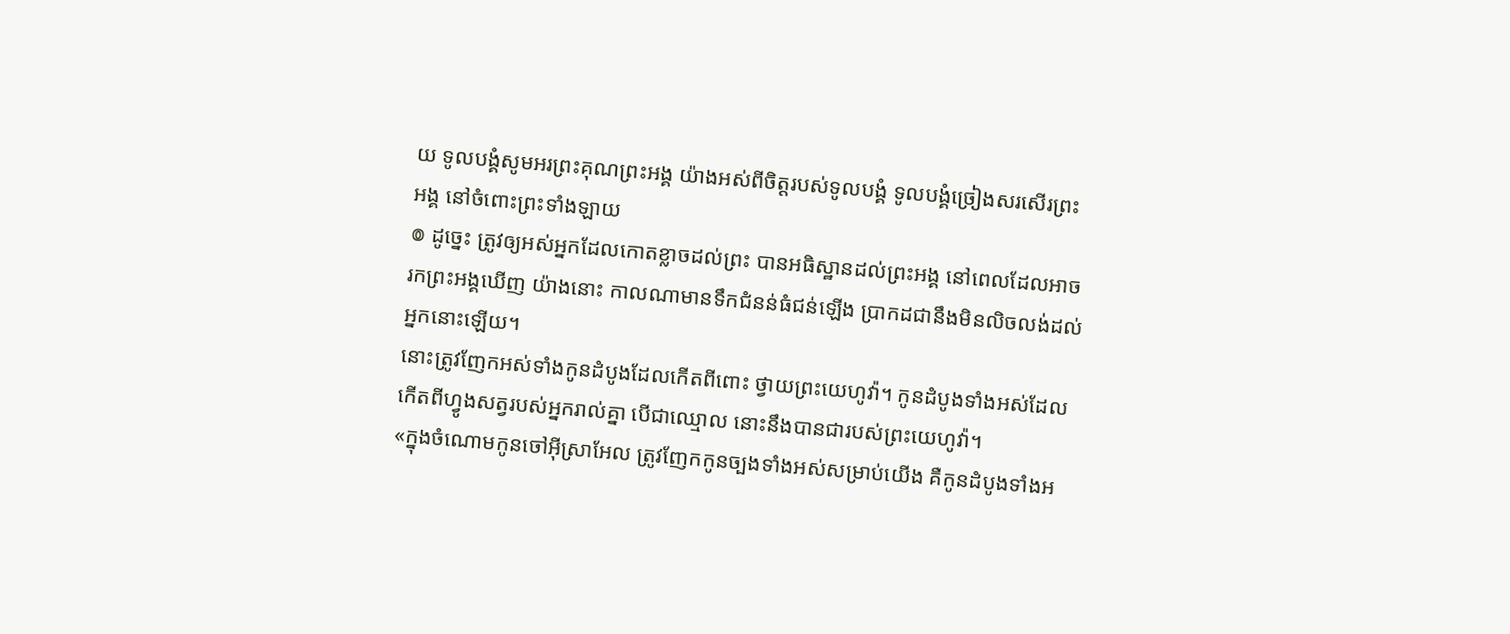យ ទូលបង្គំសូមអរព្រះគុណព្រះអង្គ យ៉ាងអស់ពីចិត្តរបស់ទូលបង្គំ ទូលបង្គំច្រៀងសរសើរព្រះអង្គ នៅចំពោះព្រះទាំងឡាយ
៙ ដូច្នេះ ត្រូវឲ្យអស់អ្នកដែលកោតខ្លាចដល់ព្រះ បានអធិស្ឋានដល់ព្រះអង្គ នៅពេលដែលអាចរកព្រះអង្គឃើញ យ៉ាងនោះ កាលណាមានទឹកជំនន់ធំជន់ឡើង ប្រាកដជានឹងមិនលិចលង់ដល់អ្នកនោះឡើយ។
នោះត្រូវញែកអស់ទាំងកូនដំបូងដែលកើតពីពោះ ថ្វាយព្រះយេហូវ៉ា។ កូនដំបូងទាំងអស់ដែលកើតពីហ្វូងសត្វរបស់អ្នករាល់គ្នា បើជាឈ្មោល នោះនឹងបានជារបស់ព្រះយេហូវ៉ា។
«ក្នុងចំណោមកូនចៅអ៊ីស្រាអែល ត្រូវញែកកូនច្បងទាំងអស់សម្រាប់យើង គឺកូនដំបូងទាំងអ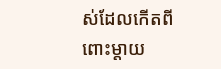ស់ដែលកើតពីពោះម្តាយ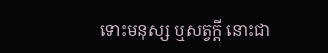ទោះមនុស្ស ឬសត្វក្ដី នោះជា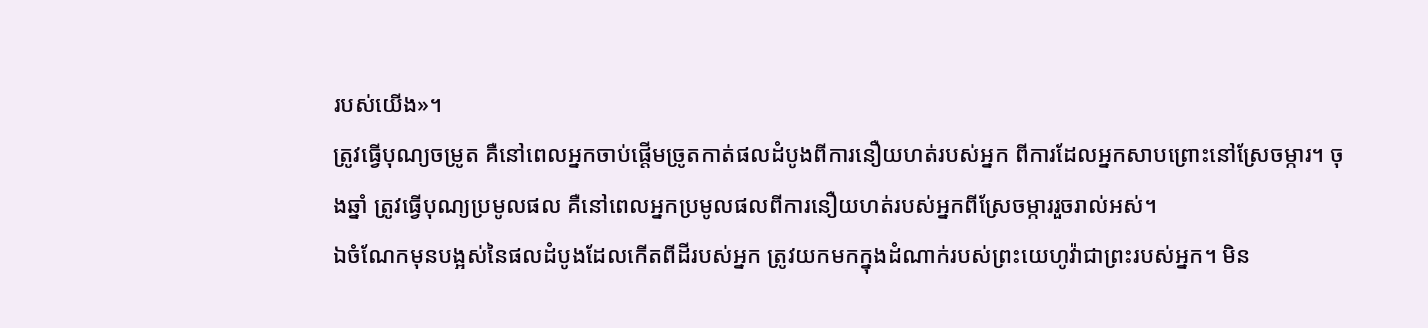របស់យើង»។
ត្រូវធ្វើបុណ្យចម្រូត គឺនៅពេលអ្នកចាប់ផ្ដើមច្រូតកាត់ផលដំបូងពីការនឿយហត់របស់អ្នក ពីការដែលអ្នកសាបព្រោះនៅស្រែចម្ការ។ ចុងឆ្នាំ ត្រូវធ្វើបុណ្យប្រមូលផល គឺនៅពេលអ្នកប្រមូលផលពីការនឿយហត់របស់អ្នកពីស្រែចម្ការរួចរាល់អស់។
ឯចំណែកមុនបង្អស់នៃផលដំបូងដែលកើតពីដីរបស់អ្នក ត្រូវយកមកក្នុងដំណាក់របស់ព្រះយេហូវ៉ាជាព្រះរបស់អ្នក។ មិន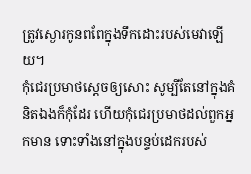ត្រូវស្ងោរកូនពពែក្នុងទឹកដោះរបស់មេវាឡើយ។
កុំជេរប្រមាថស្តេចឲ្យសោះ សូម្បីតែនៅក្នុងគំនិតឯងក៏កុំដែរ ហើយកុំជេរប្រមាថដល់ពួកអ្នកមាន ទោះទាំងនៅក្នុងបន្ទប់ដេករបស់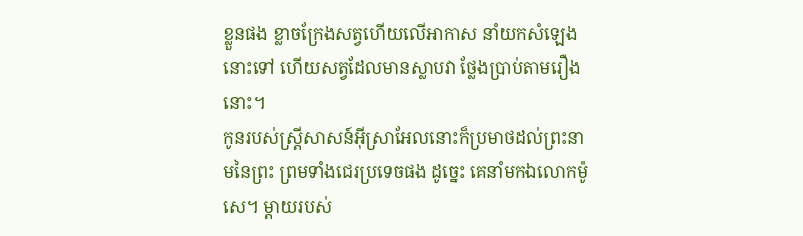ខ្លួនផង ខ្លាចក្រែងសត្វហើយលើអាកាស នាំយកសំឡេងនោះទៅ ហើយសត្វដែលមានស្លាបវា ថ្លែងប្រាប់តាមរឿងនោះ។
កូនរបស់ស្ត្រីសាសន៍អ៊ីស្រាអែលនោះក៏ប្រមាថដល់ព្រះនាមនៃព្រះ ព្រមទាំងជេរប្រទេចផង ដូច្នេះ គេនាំមកឯលោកម៉ូសេ។ ម្តាយរបស់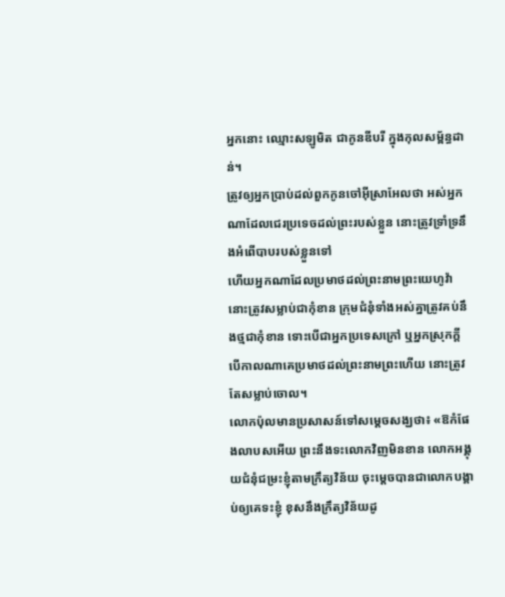អ្នកនោះ ឈ្មោះសឡូមិត ជាកូនឌីបរី ក្នុងកុលសម្ព័ន្ធដាន់។
ត្រូវឲ្យអ្នកប្រាប់ដល់ពួកកូនចៅអ៊ីស្រាអែលថា អស់អ្នកណាដែលជេរប្រទេចដល់ព្រះរបស់ខ្លួន នោះត្រូវទ្រាំទ្រនឹងអំពើបាបរបស់ខ្លួនទៅ
ហើយអ្នកណាដែលប្រមាថដល់ព្រះនាមព្រះយេហូវ៉ា នោះត្រូវសម្លាប់ជាកុំខាន ក្រុមជំនុំទាំងអស់គ្នាត្រូវគប់នឹងថ្មជាកុំខាន ទោះបើជាអ្នកប្រទេសក្រៅ ឬអ្នកស្រុកក្តី បើកាលណាគេប្រមាថដល់ព្រះនាមព្រះហើយ នោះត្រូវតែសម្លាប់ចោល។
លោកប៉ុលមានប្រសាសន៍ទៅសម្ដេចសង្ឃថា៖ «ឱកំផែងលាបសអើយ ព្រះនឹងទះលោកវិញមិនខាន លោកអង្គុយជំនុំជម្រះខ្ញុំតាមក្រឹត្យវិន័យ ចុះម្តេចបានជាលោកបង្គាប់ឲ្យគេទះខ្ញុំ ខុសនឹងក្រឹត្យវិន័យដូ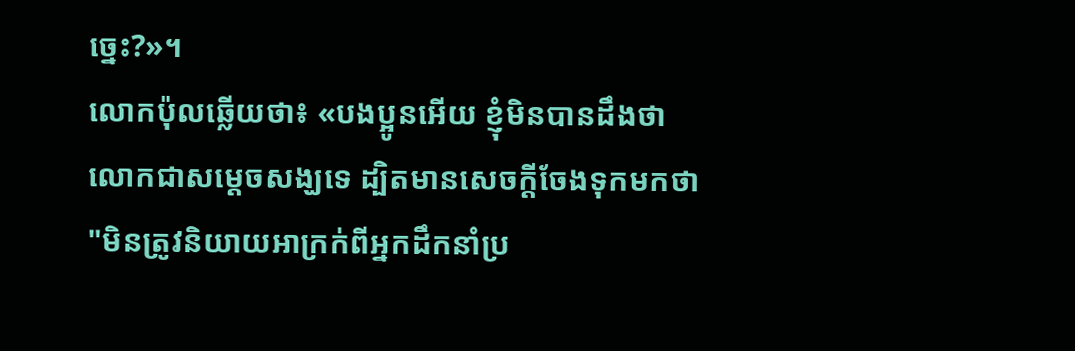ច្នេះ?»។
លោកប៉ុលឆ្លើយថា៖ «បងប្អូនអើយ ខ្ញុំមិនបានដឹងថា លោកជាសម្តេចសង្ឃទេ ដ្បិតមានសេចក្តីចែងទុកមកថា "មិនត្រូវនិយាយអាក្រក់ពីអ្នកដឹកនាំប្រ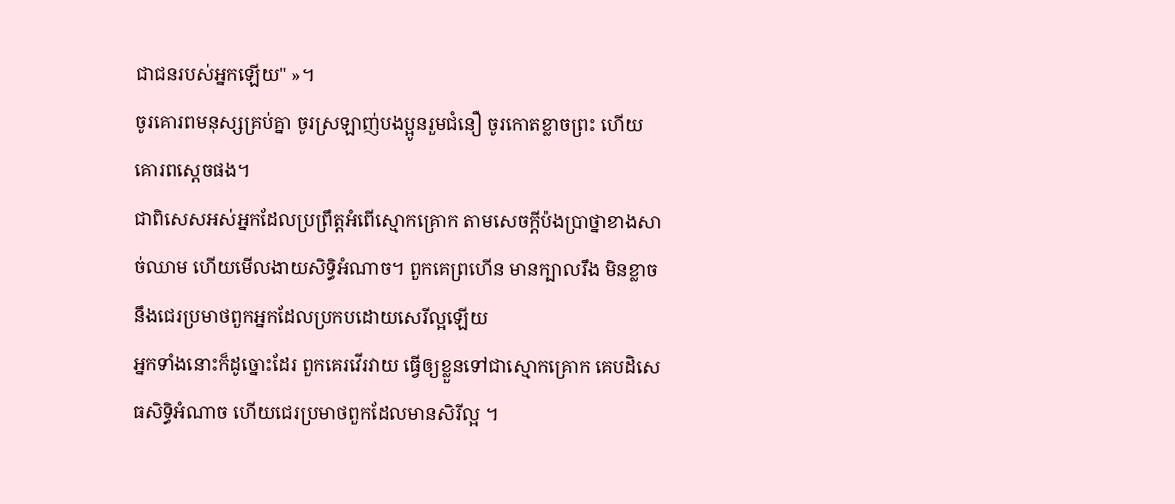ជាជនរបស់អ្នកឡើយ" »។
ចូរគោរពមនុស្សគ្រប់គ្នា ចូរស្រឡាញ់បងប្អូនរួមជំនឿ ចូរកោតខ្លាចព្រះ ហើយគោរពស្តេចផង។
ជាពិសេសអស់អ្នកដែលប្រព្រឹត្តអំពើស្មោកគ្រោក តាមសេចក្ដីប៉ងប្រាថ្នាខាងសាច់ឈាម ហើយមើលងាយសិទ្ធិអំណាច។ ពួកគេព្រហើន មានក្បាលរឹង មិនខ្លាចនឹងជេរប្រមាថពួកអ្នកដែលប្រកបដោយសេរីល្អឡើយ
អ្នកទាំងនោះក៏ដូច្នោះដែរ ពួកគេរវើរវាយ ធ្វើឲ្យខ្លួនទៅជាស្មោកគ្រោក គេបដិសេធសិទ្ធិអំណាច ហើយជេរប្រមាថពួកដែលមានសិរីល្អ ។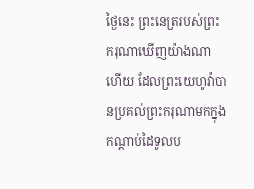ថ្ងៃនេះ ព្រះនេត្ររបស់ព្រះករុណាឃើញយ៉ាងណាហើយ ដែលព្រះយេហូវ៉ាបានប្រគល់ព្រះករុណាមកក្នុងកណ្ដាប់ដៃទូលប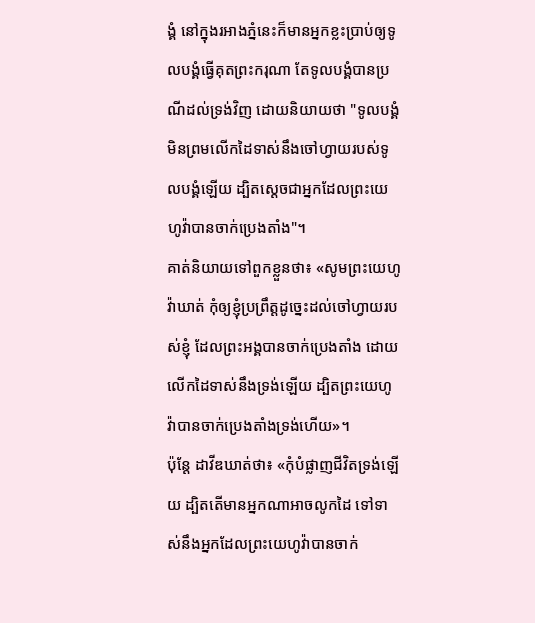ង្គំ នៅក្នុងរអាងភ្នំនេះក៏មានអ្នកខ្លះប្រាប់ឲ្យទូលបង្គំធ្វើគុតព្រះករុណា តែទូលបង្គំបានប្រណីដល់ទ្រង់វិញ ដោយនិយាយថា "ទូលបង្គំមិនព្រមលើកដៃទាស់នឹងចៅហ្វាយរបស់ទូលបង្គំឡើយ ដ្បិតស្ដេចជាអ្នកដែលព្រះយេហូវ៉ាបានចាក់ប្រេងតាំង"។
គាត់និយាយទៅពួកខ្លួនថា៖ «សូមព្រះយេហូវ៉ាឃាត់ កុំឲ្យខ្ញុំប្រព្រឹត្តដូច្នេះដល់ចៅហ្វាយរបស់ខ្ញុំ ដែលព្រះអង្គបានចាក់ប្រេងតាំង ដោយលើកដៃទាស់នឹងទ្រង់ឡើយ ដ្បិតព្រះយេហូវ៉ាបានចាក់ប្រេងតាំងទ្រង់ហើយ»។
ប៉ុន្តែ ដាវីឌឃាត់ថា៖ «កុំបំផ្លាញជីវិតទ្រង់ឡើយ ដ្បិតតើមានអ្នកណាអាចលូកដៃ ទៅទាស់នឹងអ្នកដែលព្រះយេហូវ៉ាបានចាក់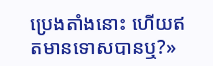ប្រេងតាំងនោះ ហើយឥតមានទោសបានឬ?»